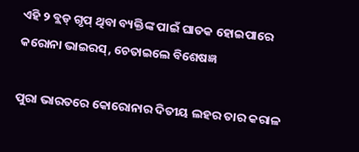ଏହି ୨ ବ୍ଲଡ୍‌ ଗୃପ୍‌ ଥିବା ବ୍ୟକ୍ତିଙ୍କ ପାଇଁ ଘାତକ ହୋଇପାରେ କରୋନା ଭାଇରସ୍, ଚେତାଇଲେ ବିଶେଷଜ୍ଞ

ପୁରା ଭାରତରେ କୋରୋନାର ଦିତୀୟ ଲହର ତାର କରାଳ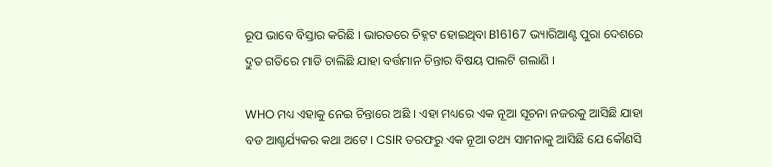ରୂପ ଭାବେ ବିସ୍ତାର କରିଛି । ଭାରତରେ ଚିହ୍ନଟ ହୋଇଥିବା B16167 ଭ୍ୟାରିଆଣ୍ଟ ପୁରା ଦେଶରେ ଦ୍ତୁତ ଗତିରେ ମାଡି ଚାଲିଛି ଯାହା ବର୍ତ୍ତମାନ ଚିନ୍ତାର ବିଷୟ ପାଲଟି ଗଲାଣି ।

WHO ମଧ୍ୟ ଏହାକୁ ନେଇ ଚିନ୍ତାରେ ଅଛି । ଏହା ମଧ୍ୟରେ ଏକ ନୂଆ ସୂଚନା ନଜରକୁ ଆସିଛି ଯାହା ବଡ ଆଶ୍ଚର୍ଯ୍ୟକର କଥା ଅଟେ । CSIR ତରଫରୁ ଏକ ନୂଆ ତଥ୍ୟ ସାମନାକୁ ଆସିଛି ଯେ କୌଣସି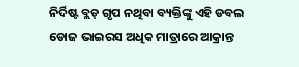ନିର୍ଦିଷ୍ଟ ବ୍ଲଡ଼ ଗୃପ ନଥିବା ବ୍ୟକ୍ତିଙ୍କୁ ଏହି ଡବଲ ଡୋଜ ଭାଇରସ ଅଧିକ ମାତ୍ରାରେ ଆକ୍ରାନ୍ତ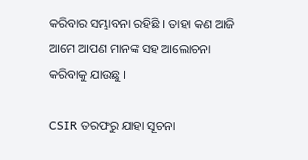କରିବାର ସମ୍ଭାବନା ରହିଛି । ତାହା କଣ ଆଜି ଆମେ ଆପଣ ମାନଙ୍କ ସହ ଆଲୋଚନା କରିବାକୁ ଯାଉଛୁ ।

CSIR ତରଫରୁ ଯାହା ସୂଚନା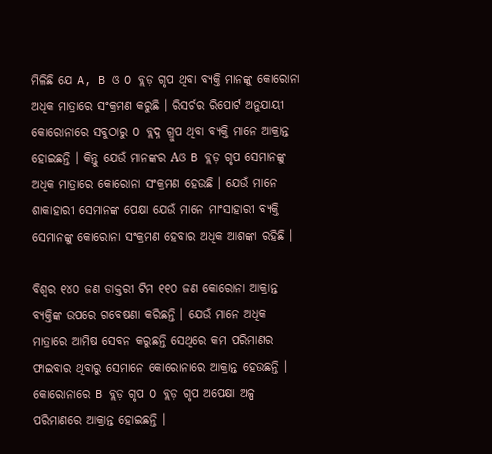ମିଳିଛି ଯେ A, B ଓ O ବ୍ଲଡ଼ ଗୃପ ଥିବା ବ୍ୟକ୍ତି ମାନଙ୍କୁ କୋରୋନା ଅଧିକ ମାତ୍ରାରେ ସଂକ୍ରମଣ କରୁଛି । ରିସର୍ଚର ରିପୋର୍ଟ ଅନୁଯାୟୀ କୋରୋନାରେ ସବୁଠାରୁ O ବ୍ଲଦ୍ନ ଗ୍ରୁପ ଥିବା ବ୍ୟକ୍ତି ମାନେ ଆକ୍ରାନ୍ତ ହୋଇଛନ୍ତି । କିନ୍ତୁ ଯେଉଁ ମାନଙ୍କର Aଓ B ବ୍ଲଡ଼ ଗୃପ ସେମାନଙ୍କୁ ଅଧିକ ମାତ୍ରାରେ କୋରୋନା ସଂକ୍ରମଣ ହେଉଛି । ଯେଉଁ ମାନେ ଶାକାହାରୀ ସେମାନଙ୍କ ପେକ୍ଷା ଯେଉଁ ମାନେ ମାଂସାହାରୀ ବ୍ୟକ୍ତି ସେମାନଙ୍କୁ କୋରୋନା ସଂକ୍ରମଣ ହେବାର ଅଧିକ ଆଶଙ୍କା ରହିଛି ।

ବିଶ୍ଵର ୧୪୦ ଜଣ ଡାକ୍ତରୀ ଟିମ ୧୧୦ ଜଣ କୋରୋନା ଆକ୍ରାନ୍ତ ବ୍ୟକ୍ତିଙ୍କ ଉପରେ ଗବେଷଣା କରିଛନ୍ତି । ଯେଉଁ ମାନେ ଅଧିକ ମାତ୍ରାରେ ଆମିଷ ସେବନ କରୁଛନ୍ତି ସେଥିରେ କମ ପରିମାଣର ଫାଇବାର ଥିବାରୁ ସେମାନେ କୋରୋନାରେ ଆକ୍ରାନ୍ତ ହେଉଛନ୍ତି । କୋରୋନାରେ B ବ୍ଲଡ଼ ଗୃପ O ବ୍ଲଡ଼ ଗୃପ ଅପେକ୍ଷା ଅଳ୍ପ ପରିମାଣରେ ଆକ୍ରାନ୍ତ ହୋଇଛନ୍ତି ।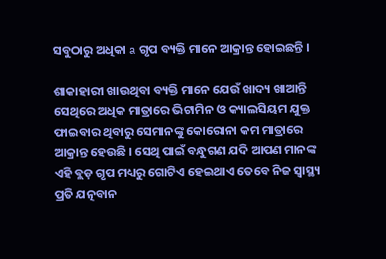ସବୁଠାରୁ ଅଧିକା a ଗୃପ ବ୍ୟକ୍ତି ମାନେ ଆକ୍ରାନ୍ତ ହୋଇଛନ୍ତି ।

ଶାକାହାରୀ ଖାଉଥିବା ବ୍ୟକ୍ତି ମାନେ ଯେଉଁ ଖାଦ୍ୟ ଖାଆନ୍ତି ସେଥିରେ ଅଧିକ ମାତ୍ରାରେ ଭିଟାମିନ ଓ କ୍ୟାଲସିୟମ ଯୁକ୍ତ ଫାଇବାର ଥିବାରୁ ସେମାନଙ୍କୁ କୋରୋନା କମ ମାତ୍ରାରେ ଆକ୍ରାନ୍ତ ହେଉଛି । ସେଥି ପାଇଁ ବନ୍ଧୁଗଣ ଯଦି ଆପଣ ମାନଙ୍କ ଏହି ବ୍ଲଡ଼ ଗୃପ ମଧ୍ୟରୁ ଗୋଟିଏ ହେଇଥାଏ ତେବେ ନିଜ ସ୍ୱାସ୍ଥ୍ୟ ପ୍ରତି ଯତ୍ନବାନ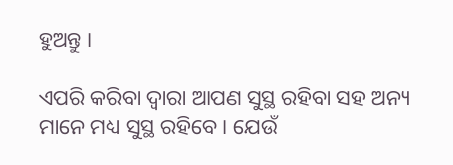ହୁଅନ୍ତୁ ।

ଏପରି କରିବା ଦ୍ଵାରା ଆପଣ ସୁସ୍ଥ ରହିବା ସହ ଅନ୍ୟ ମାନେ ମଧ୍ୟ ସୁସ୍ଥ ରହିବେ । ଯେଉଁ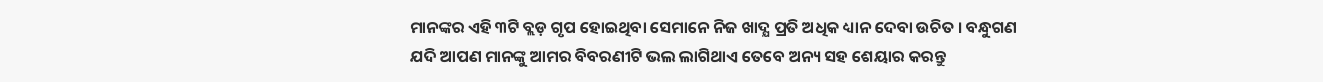ମାନଙ୍କର ଏହି ୩ଟି ବ୍ଲଡ଼ ଗୃପ ହୋଇଥିବା ସେମାନେ ନିଜ ଖାଦ୍ଯ ପ୍ରତି ଅଧିକ ଧ୍ୟାନ ଦେବା ଉଚିତ । ବନ୍ଧୁଗଣ ଯଦି ଆପଣ ମାନଙ୍କୁ ଆମର ବିବରଣୀଟି ଭଲ ଲାଗିଥାଏ ତେବେ ଅନ୍ୟ ସହ ଶେୟାର କରନ୍ତୁ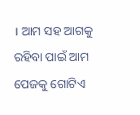। ଆମ ସହ ଆଗକୁ ରହିବା ପାଇଁ ଆମ ପେଜକୁ ଗୋଟିଏ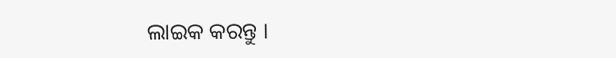ଲାଇକ କରନ୍ତୁ ।